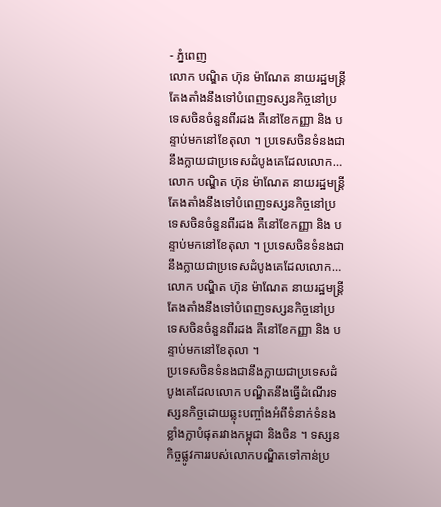- ភ្នំពេញ
លោក បណ្ឌិត ហ៊ុន ម៉ាណែត នាយរដ្ឋមន្ត្រីតែងតាំងនឹងទៅបំពេញទស្សនកិច្ចនៅប្រទេសចិនចំនួនពីរដង គឺនៅខែកញ្ញា និង បន្ទាប់មកនៅខែតុលា ។ ប្រទេសចិនទំនងជានឹងក្លាយជាប្រទេសដំបូងគេដែលលោក…
លោក បណ្ឌិត ហ៊ុន ម៉ាណែត នាយរដ្ឋមន្ត្រីតែងតាំងនឹងទៅបំពេញទស្សនកិច្ចនៅប្រទេសចិនចំនួនពីរដង គឺនៅខែកញ្ញា និង បន្ទាប់មកនៅខែតុលា ។ ប្រទេសចិនទំនងជានឹងក្លាយជាប្រទេសដំបូងគេដែលលោក…
លោក បណ្ឌិត ហ៊ុន ម៉ាណែត នាយរដ្ឋមន្ត្រីតែងតាំងនឹងទៅបំពេញទស្សនកិច្ចនៅប្រទេសចិនចំនួនពីរដង គឺនៅខែកញ្ញា និង បន្ទាប់មកនៅខែតុលា ។
ប្រទេសចិនទំនងជានឹងក្លាយជាប្រទេសដំបូងគេដែលលោក បណ្ឌិតនឹងធ្វើដំណើរទស្សនកិច្ចដោយឆ្លុះបញ្ចាំងអំពីទំនាក់ទំនងខ្លាំងក្លាបំផុតរវាងកម្ពុជា និងចិន ។ ទស្សនកិច្ចផ្លូវការរបស់លោកបណ្ឌិតទៅកាន់ប្រ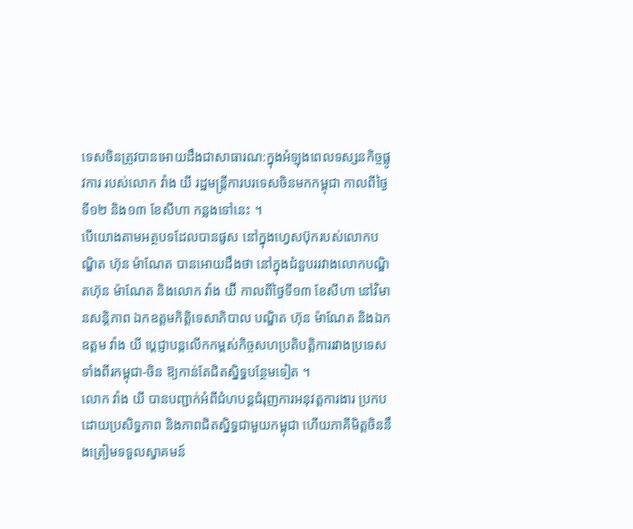ទេសចិនត្រូវបានអោយដឹងជាសាធារណ:ក្នុងអំឡុងពេលទស្សនកិច្ចផ្លូវការ របស់លោក វ៉ាង យី រដ្ឋមន្ត្រីការបរទេសចិនមកកម្ពុជា កាលពីថ្ងៃទី១២ និង១៣ ខែសីហា កន្លងទៅនេះ ។
បើយោងតាមអត្ថបទដែលបានផូស នៅក្នុងហ្វេសប៊ុករបស់លោកបណ្ឌិត ហ៊ុន ម៉ាណែត បានអោយដឹងថា នៅក្នុងជំនួបររវាងលោកបណ្ឌិតហ៊ុន ម៉ាណែត និងលោក វ៉ាង យ៊ី កាលពីថ្ងៃទី១៣ ខែសីហា នៅវិមានសន្តិភាព ឯកឧត្តមកិតិ្តទេសាភិបាល បណ្ឌិត ហ៊ុន ម៉ាណែត និងឯកឧត្តម វ៉ាង យី ប្តេជ្ញាបន្តលើកកម្ពស់កិច្ចសហប្រតិបត្តិការរវាងប្រទេសទាំងពីរកម្ពុជា-ចិន ឱ្យកាន់តែជិតស្និទ្ធបន្ថែមទៀត ។
លោក វ៉ាង យី បានបញ្ជាក់អំពីជំហបន្តជំរុញការអនុវត្តការងារ ប្រកបដោយប្រសិទ្ធភាព និងភាពជិតស្និទ្ធជាមួយកម្ពុជា ហើយភាគីមិត្តចិននឹងត្រៀមទទួលស្វាគមន៍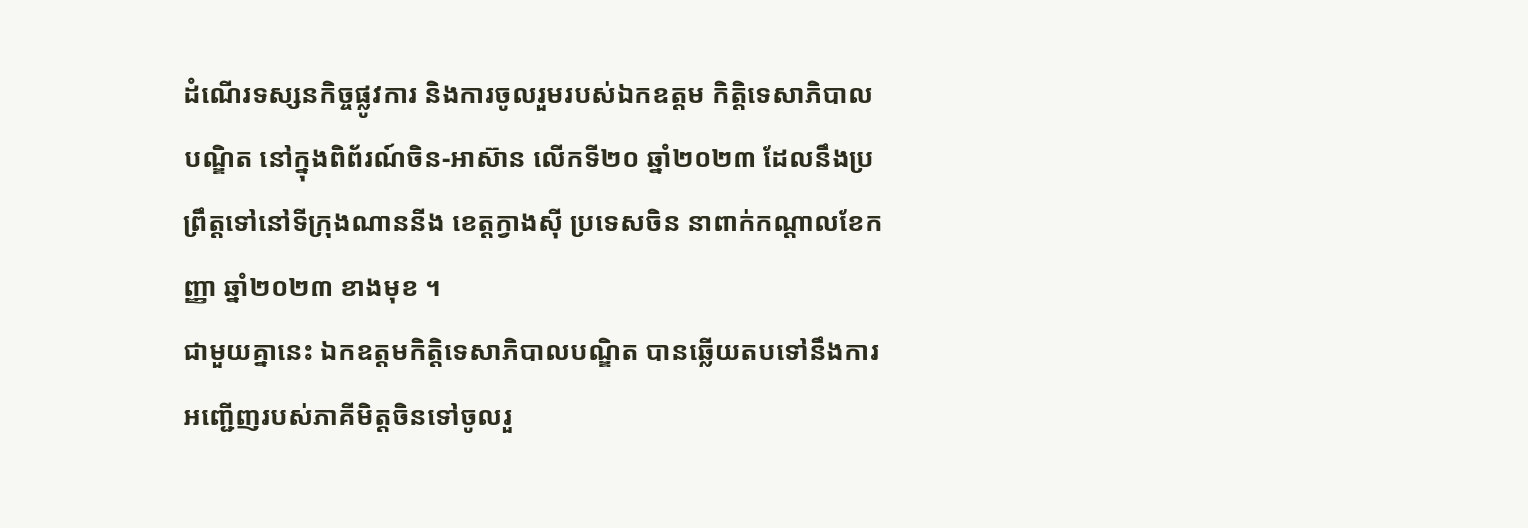ដំណើរទស្សនកិច្ចផ្លូវការ និងការចូលរួមរបស់ឯកឧត្តម កិតិ្តទេសាភិបាល បណ្ឌិត នៅក្នុងពិព័រណ៍ចិន-អាស៊ាន លើកទី២០ ឆ្នាំ២០២៣ ដែលនឹងប្រព្រឹត្តទៅនៅទីក្រុងណាននីង ខេត្តក្វាងស៊ី ប្រទេសចិន នាពាក់កណ្តាលខែកញ្ញា ឆ្នាំ២០២៣ ខាងមុខ ។
ជាមួយគ្នានេះ ឯកឧត្តមកិតិ្តទេសាភិបាលបណ្ឌិត បានឆ្លើយតបទៅនឹងការអញ្ជើញរបស់ភាគីមិត្តចិនទៅចូលរួ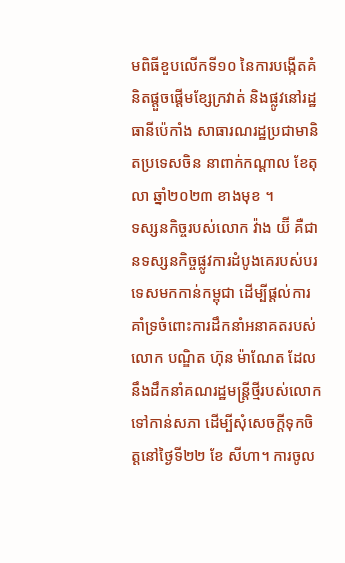មពិធីខួបលើកទី១០ នៃការបង្កើតគំនិតផ្តួចផ្តើមខ្សែក្រវាត់ និងផ្លូវនៅរដ្ឋធានីប៉េកាំង សាធារណរដ្ឋប្រជាមានិតប្រទេសចិន នាពាក់កណ្តាល ខែតុលា ឆ្នាំ២០២៣ ខាងមុខ ។
ទស្សនកិច្ចរបស់លោក វ៉ាង យ៊ី គឺជានទស្សនកិច្ចផ្លូវការដំបូងគេរបស់បរទេសមកកាន់កម្ពុជា ដើម្បីផ្តល់ការគាំទ្រចំពោះការដឹកនាំអនាគតរបស់លោក បណ្ឌិត ហ៊ុន ម៉ាណែត ដែលនឹងដឹកនាំគណរដ្ឋមន្ត្រីថ្មីរបស់លោកទៅកាន់សភា ដើម្បីសុំសេចក្តីទុកចិត្តនៅថ្ងៃទី២២ ខែ សីហា។ ការចូល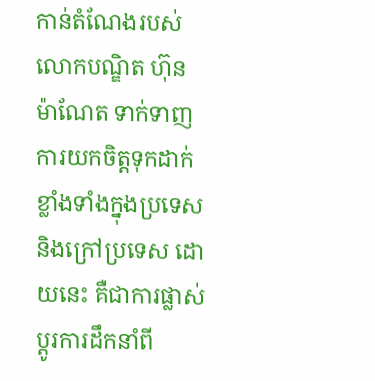កាន់តំណែងរបស់លោកបណ្ឌិត ហ៊ុន ម៉ាណែត ទាក់ទាញការយកចិត្តទុកដាក់ខ្លាំងទាំងក្នុងប្រទេស និងក្រៅប្រទេស ដោយនេះ គឺជាការផ្លាស់ប្តូរការដឹកនាំពី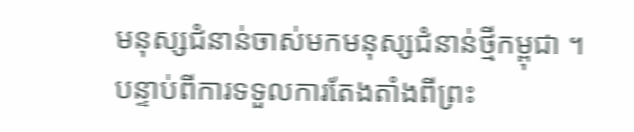មនុស្សជំនាន់ចាស់មកមនុស្សជំនាន់ថ្មីកម្ពុជា ។
បន្ទាប់ពីការទទួលការតែងតាំងពីព្រះ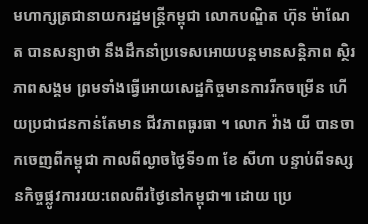មហាក្សត្រជានាយករដ្ឋមន្ត្រីកម្ពុជា លោកបណ្ឌិត ហ៊ុន ម៉ាណែត បានសន្យាថា នឹងដឹកនាំប្រទេសអោយបន្តមានសន្តិភាព ស្ថិរភាពសង្គម ព្រមទាំងធ្វើអោយសេដ្ឋកិច្ចមានការរីកចម្រើន ហើយប្រជាជនកាន់តែមាន ជីវភាពធូរធា ។ លោក វ៉ាង យី បានចាកចេញពីកម្ពុជា កាលពីល្ងាចថ្ងៃទី១៣ ខែ សីហា បន្ទាប់ពីទស្សនកិច្ចផ្លូវការរយ:ពេលពីរថ្ងៃនៅកម្ពុជា៕ ដោយ ប្រេ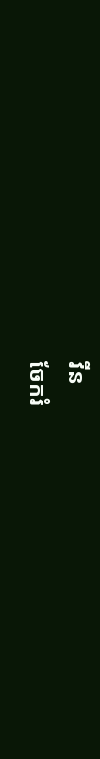វីន
ចែករំ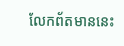លែកព័តមាននេះ